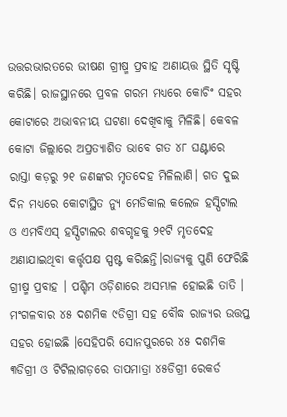ଉତ୍ତରଭାରତରେ ଭୀଷଣ ଗ୍ରୀଷ୍ମ ପ୍ରବାହ ଅଣାୟତ୍ତ ସ୍ଥିତି ସୃଷ୍ଟି କରିଛି। ରାଜସ୍ଥାନରେ ପ୍ରବଳ ଗରମ ମଧ୍ୟରେ କୋଚିଂ ସହର କୋଟାରେ ଅଭାବନୀୟ ଘଟଣା ଦେଖିବାକୁ ମିଳିଛି। କେବଳ କୋଟା ଜିଲ୍ଲାରେ ଅପ୍ରତ୍ୟାଶିତ ଭାବେ ଗତ ୪୮ ଘଣ୍ଟାରେ ରାସ୍ତା କଡ଼ରୁ ୨୧ ଜଣଙ୍କର ମୃତଦେହ ମିଳିଲାଣି। ଗତ ଦୁଇ ଦିନ ମଧ୍ୟରେ କୋଟାସ୍ଥିତ ନ୍ୟୁ ମେଡିକାଲ କଲେଜ ହସ୍ପିଟାଲ ଓ ଏମବିଏସ୍ ହସ୍ପିଟାଲର ଶବଗୃହକୁ ୨୧ଟି ମୃତଦେହ ଅଣାଯାଇଥିବା କର୍ତ୍ତୃପକ୍ଷ ସ୍ପଷ୍ଟ କରିଛନ୍ତି।ରାଜ୍ୟକୁ ପୁଣି ଫେରିଛି ଗ୍ରୀଷ୍ମ ପ୍ରବାହ । ପଶ୍ଚିମ ଓଡ଼ିଶାରେ ଅସମ୍ଭାଳ ହୋଇଛି ତାତି । ମଂଗଳବାର ୪୫ ଦଶମିକ ୯ଡିଗ୍ରୀ ସହ ବୌଦ୍ଧ ରାଜ୍ୟର ଉତ୍ତପ୍ତ ସହର ହୋଇଛି ।ସେହିପରି ସୋନପୁରରେ ୪୫ ଦଶମିକ ୩ଡିଗ୍ରୀ ଓ ଟିଟିଲାଗଡ଼ରେ ତାପମାତ୍ରା ୪୫ଡିଗ୍ରୀ ରେକର୍ଡ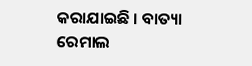କରାଯାଇଛି । ବାତ୍ୟା ରେମାଲ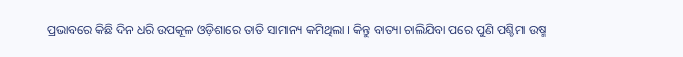ପ୍ରଭାବରେ କିଛି ଦିନ ଧରି ଉପକୂଳ ଓଡ଼ିଶାରେ ତାତି ସାମାନ୍ୟ କମିଥିଲା । କିନ୍ତୁ ବାତ୍ୟା ଚାଲିଯିବା ପରେ ପୁଣି ପଶ୍ଚିମା ଉଷ୍ମ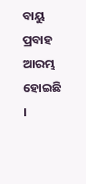ବାୟୁ ପ୍ରବାହ ଆରମ୍ଭ ହୋଇଛି ।